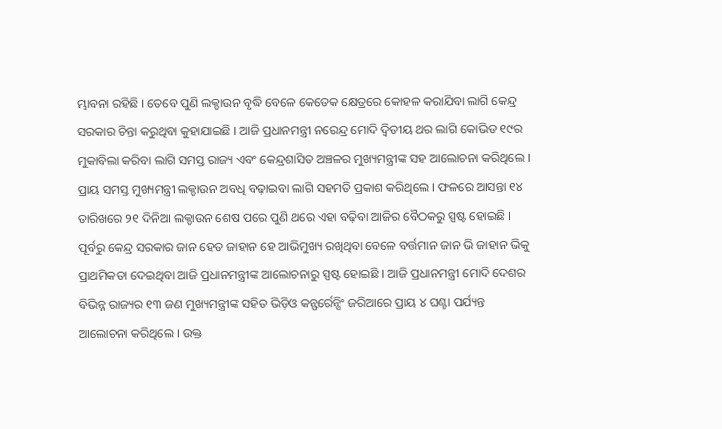ମ୍ଭାବନା ରହିଛି । ତେବେ ପୁଣି ଲକ୍ଡାଉନ ବୃଦ୍ଧି ବେଳେ କେତେକ କ୍ଷେତ୍ରରେ କୋହଳ କରାଯିବା ଲାଗି କେନ୍ଦ୍ର ସରକାର ଚିନ୍ତା କରୁଥିବା କୁହାଯାଇଛି । ଆଜି ପ୍ରଧାନମନ୍ତ୍ରୀ ନରେନ୍ଦ୍ର ମୋଦି ଦ୍ୱିତୀୟ ଥର ଲାଗି କୋଭିଡ ୧୯ର ମୁକାବିଲା କରିବା ଲାଗି ସମସ୍ତ ରାଜ୍ୟ ଏବଂ କେନ୍ଦ୍ରଶାସିତ ଅଞ୍ଚଳର ମୁଖ୍ୟମନ୍ତ୍ରୀଙ୍କ ସହ ଆଲୋଚନା କରିଥିଲେ । ପ୍ରାୟ ସମସ୍ତ ମୁଖ୍ୟମନ୍ତ୍ରୀ ଲକ୍ଡାଉନ ଅବଧି ବଢ଼ାଇବା ଲାଗି ସହମତି ପ୍ରକାଶ କରିଥିଲେ । ଫଳରେ ଆସନ୍ତା ୧୪ ତାରିଖରେ ୨୧ ଦିନିଆ ଲକ୍ଡାଉନ ଶେଷ ପରେ ପୁଣି ଥରେ ଏହା ବଢ଼ିବା ଆଜିର ବୈଠକରୁ ସ୍ପଷ୍ଟ ହୋଇଛି । ପୂର୍ବରୁ କେନ୍ଦ୍ର ସରକାର ଜାନ ହେତ ଜାହାନ ହେ ଆଭିମୁଖ୍ୟ ରଖିଥିବା ବେଳେ ବର୍ତ୍ତମାନ ଜାନ ଭି ଜାହାନ ଭିକୁ ପ୍ରାଥମିକତା ଦେଇଥିବା ଆଜି ପ୍ରଧାନମନ୍ତ୍ରୀଙ୍କ ଆଲୋଚନାରୁ ସ୍ପଷ୍ଟ ହୋଇଛି । ଆଜି ପ୍ରଧାନମନ୍ତ୍ରୀ ମୋଦି ଦେଶର ବିଭିନ୍ନ ରାଜ୍ୟର ୧୩ ଜଣ ମୁଖ୍ୟମନ୍ତ୍ରୀଙ୍କ ସହିତ ଭିଡ଼ିଓ କନ୍ଫର୍ରେନ୍ସିଂ ଜରିଆରେ ପ୍ରାୟ ୪ ଘଣ୍ଟା ପର୍ଯ୍ୟନ୍ତ ଆଲୋଚନା କରିଥିଲେ । ଉକ୍ତ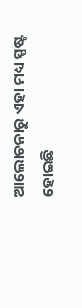ଆଲୋଚନାରୁ ଏହା ମଧ୍ୟ ସ୍ପଷ୍ଟ ହୋଇଛି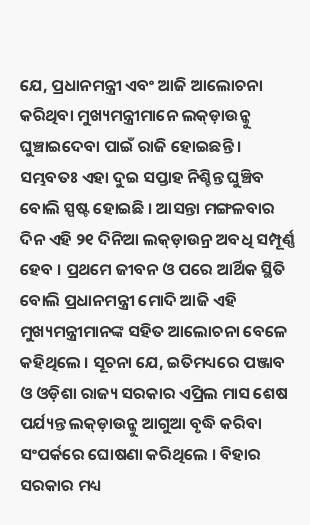ଯେ, ପ୍ରଧାନମନ୍ତ୍ରୀ ଏବଂ ଆଜି ଆଲୋଚନା କରିଥିବା ମୁଖ୍ୟମନ୍ତ୍ରୀମାନେ ଲକ୍ଡ଼ାଉନ୍କୁ ଘୁଞ୍ଚାଇଦେବା ପାଇଁ ରାଜି ହୋଇଛନ୍ତି । ସମ୍ଭବତଃ ଏହା ଦୁଇ ସପ୍ତାହ ନିଶ୍ଚିନ୍ତ ଘୁଞ୍ଚିବ ବୋଲି ସ୍ପଷ୍ଟ ହୋଇଛି । ଆସନ୍ତା ମଙ୍ଗଳବାର ଦିନ ଏହି ୨୧ ଦିନିଆ ଲକ୍ଡ଼ାଉନ୍ର ଅବଧି ସମ୍ପୂର୍ଣ୍ଣ ହେବ । ପ୍ରଥମେ ଜୀବନ ଓ ପରେ ଆର୍ଥିକ ସ୍ଥିତି ବୋଲି ପ୍ରଧାନମନ୍ତ୍ରୀ ମୋଦି ଆଜି ଏହି ମୁଖ୍ୟମନ୍ତ୍ରୀମାନଙ୍କ ସହିତ ଆଲୋଚନା ବେଳେ କହିଥିଲେ । ସୂଚନା ଯେ, ଇତିମଧ୍ୟରେ ପଞ୍ଜାବ ଓ ଓଡ଼ିଶା ରାଜ୍ୟ ସରକାର ଏପ୍ରିଲ ମାସ ଶେଷ ପର୍ଯ୍ୟନ୍ତ ଲକ୍ଡ଼ାଉନ୍କୁ ଆଗୁଆ ବୃଦ୍ଧି କରିବା ସଂପର୍କରେ ଘୋଷଣା କରିଥିଲେ । ବିହାର ସରକାର ମଧ୍ୟ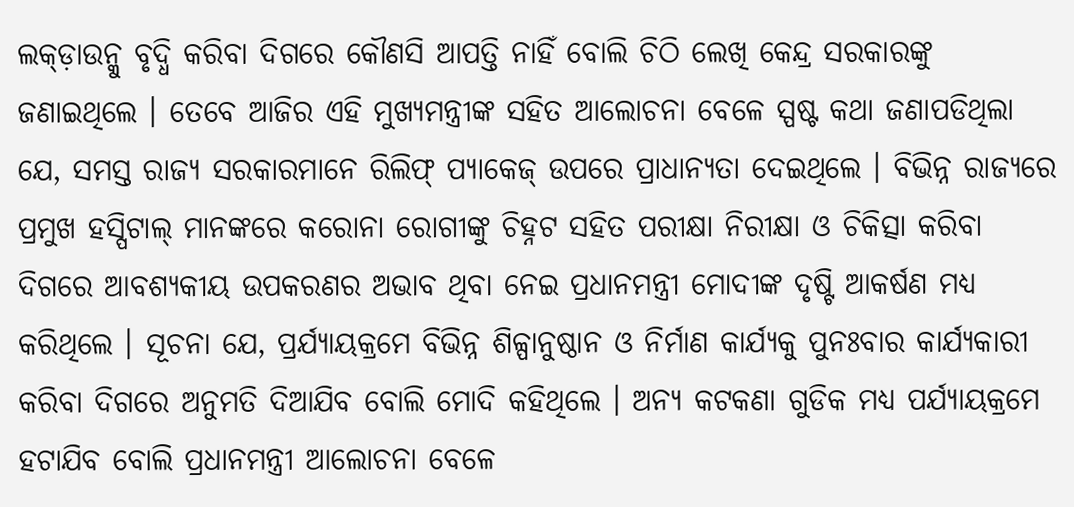ଲକ୍ଡ଼ାଉନ୍କୁ ବୃଦ୍ଧି କରିବା ଦିଗରେ କୌଣସି ଆପତ୍ତି ନାହିଁ ବୋଲି ଚିଠି ଲେଖି କେନ୍ଦ୍ର ସରକାରଙ୍କୁ ଜଣାଇଥିଲେ । ତେବେ ଆଜିର ଏହି ମୁଖ୍ୟମନ୍ତ୍ରୀଙ୍କ ସହିତ ଆଲୋଚନା ବେଳେ ସ୍ପଷ୍ଟ କଥା ଜଣାପଡିଥିଲା ଯେ, ସମସ୍ତ ରାଜ୍ୟ ସରକାରମାନେ ରିଲିଫ୍ ପ୍ୟାକେଜ୍ ଉପରେ ପ୍ରାଧାନ୍ୟତା ଦେଇଥିଲେ । ବିଭିନ୍ନ ରାଜ୍ୟରେ ପ୍ରମୁଖ ହସ୍ପିଟାଲ୍ ମାନଙ୍କରେ କରୋନା ରୋଗୀଙ୍କୁ ଚିହ୍ନଟ ସହିତ ପରୀକ୍ଷା ନିରୀକ୍ଷା ଓ ଚିକିତ୍ସା କରିବା ଦିଗରେ ଆବଶ୍ୟକୀୟ ଉପକରଣର ଅଭାବ ଥିବା ନେଇ ପ୍ରଧାନମନ୍ତ୍ରୀ ମୋଦୀଙ୍କ ଦୃଷ୍ଟି ଆକର୍ଷଣ ମଧ୍ୟ କରିଥିଲେ । ସୂଚନା ଯେ, ପ୍ରର୍ଯ୍ୟାୟକ୍ରମେ ବିଭିନ୍ନ ଶିଳ୍ପାନୁଷ୍ଠାନ ଓ ନିର୍ମାଣ କାର୍ଯ୍ୟକୁ ପୁନଃବାର କାର୍ଯ୍ୟକାରୀ କରିବା ଦିଗରେ ଅନୁମତି ଦିଆଯିବ ବୋଲି ମୋଦି କହିଥିଲେ । ଅନ୍ୟ କଟକଣା ଗୁଡିକ ମଧ୍ୟ ପର୍ଯ୍ୟାୟକ୍ରମେ ହଟାଯିବ ବୋଲି ପ୍ରଧାନମନ୍ତ୍ରୀ ଆଲୋଚନା ବେଳେ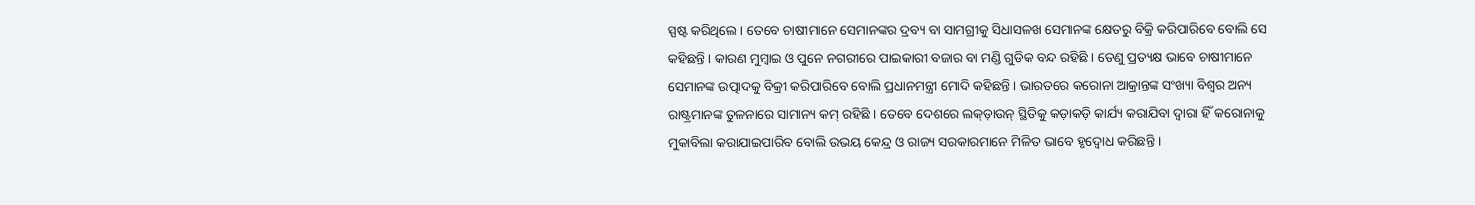ସ୍ପଷ୍ଟ କରିଥିଲେ । ତେବେ ଚାଷୀମାନେ ସେମାନଙ୍କର ଦ୍ରବ୍ୟ ବା ସାମଗ୍ରୀକୁ ସିଧାସଳଖ ସେମାନଙ୍କ କ୍ଷେତରୁ ବିକ୍ରି କରିପାରିବେ ବୋଲି ସେ କହିଛନ୍ତି । କାରଣ ମୁମ୍ବାଇ ଓ ପୁନେ ନଗରୀରେ ପାଇକାରୀ ବଜାର ବା ମଣ୍ଡି ଗୁଡିକ ବନ୍ଦ ରହିଛି । ତେଣୁ ପ୍ରତ୍ୟକ୍ଷ ଭାବେ ଚାଷୀମାନେ ସେମାନଙ୍କ ଉତ୍ପାଦକୁ ବିକ୍ରୀ କରିପାରିବେ ବୋଲି ପ୍ରଧାନମନ୍ତ୍ରୀ ମୋଦି କହିଛନ୍ତି । ଭାରତରେ କରୋନା ଆକ୍ରାନ୍ତଙ୍କ ସଂଖ୍ୟା ବିଶ୍ୱର ଅନ୍ୟ ରାଷ୍ଟ୍ରମାନଙ୍କ ତୁଳନାରେ ସାମାନ୍ୟ କମ୍ ରହିଛି । ତେବେ ଦେଶରେ ଲକ୍ଡ଼ାଉନ୍ ସ୍ଥିତିକୁ କଡ଼ାକଡ଼ି କାର୍ଯ୍ୟ କରାଯିବା ଦ୍ୱାରା ହିଁ କରୋନାକୁ ମୁକାବିଲା କରାଯାଇପାରିବ ବୋଲି ଉଭୟ କେନ୍ଦ୍ର ଓ ରାଜ୍ୟ ସରକାରମାନେ ମିଳିତ ଭାବେ ହୃଦ୍ବୋଧ କରିଛନ୍ତି ।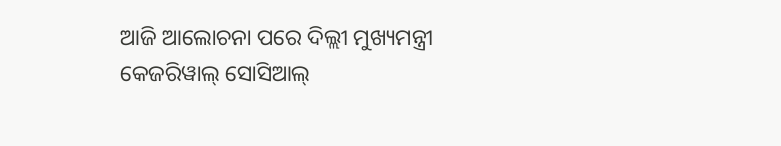ଆଜି ଆଲୋଚନା ପରେ ଦିଲ୍ଲୀ ମୁଖ୍ୟମନ୍ତ୍ରୀ କେଜରିୱାଲ୍ ସୋସିଆଲ୍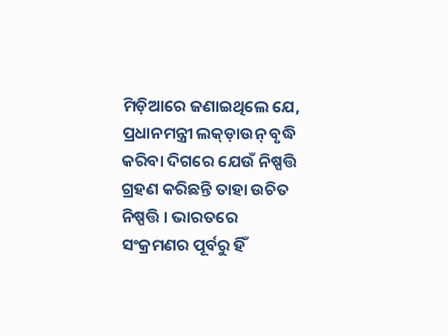ମିଡ଼ିଆରେ ଜଣାଇଥିଲେ ଯେ, ପ୍ରଧାନମନ୍ତ୍ରୀ ଲକ୍ଡ଼ାଉନ୍ ବୃଦ୍ଧି କରିବା ଦିଗରେ ଯେଉଁ ନିଷ୍ପତ୍ତି ଗ୍ରହଣ କରିଛନ୍ତି ତାହା ଉଚିତ ନିଷ୍ପତ୍ତି । ଭାରତରେ ସଂକ୍ରମଣର ପୂର୍ବରୁ ହିଁ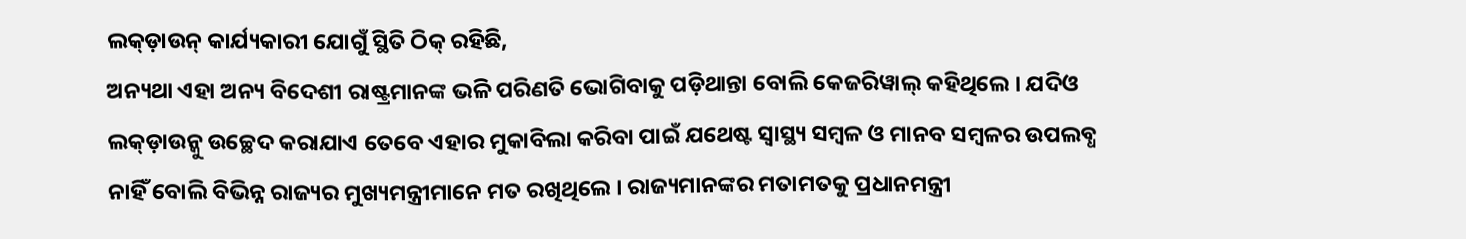ଲକ୍ଡ଼ାଉନ୍ କାର୍ଯ୍ୟକାରୀ ଯୋଗୁଁ ସ୍ଥିତି ଠିକ୍ ରହିଛି,
ଅନ୍ୟଥା ଏହା ଅନ୍ୟ ବିଦେଶୀ ରାଷ୍ଟ୍ରମାନଙ୍କ ଭଳି ପରିଣତି ଭୋଗିବାକୁ ପଡ଼ିଥାନ୍ତା ବୋଲି କେଜରିୱାଲ୍ କହିଥିଲେ । ଯଦିଓ ଲକ୍ଡ଼ାଉନ୍କୁ ଉଚ୍ଛେଦ କରାଯାଏ ତେବେ ଏହାର ମୁକାବିଲା କରିବା ପାଇଁ ଯଥେଷ୍ଟ ସ୍ୱାସ୍ଥ୍ୟ ସମ୍ବଳ ଓ ମାନବ ସମ୍ବଳର ଉପଲବ୍ଧ ନାହିଁ ବୋଲି ବିଭିନ୍ନ ରାଜ୍ୟର ମୁଖ୍ୟମନ୍ତ୍ରୀମାନେ ମତ ରଖିଥିଲେ । ରାଜ୍ୟମାନଙ୍କର ମତାମତକୁ ପ୍ରଧାନମନ୍ତ୍ରୀ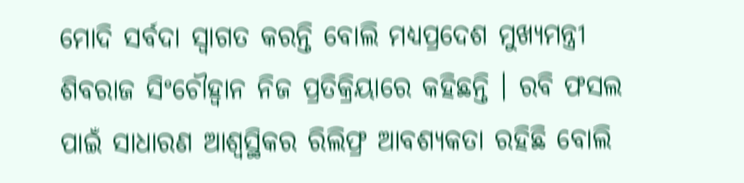ମୋଦି ସର୍ବଦା ସ୍ୱାଗତ କରନ୍ତି ବୋଲି ମଧ୍ୟପ୍ରଦେଶ ମୁଖ୍ୟମନ୍ତ୍ରୀ ଶିବରାଜ ସିଂଚୌହ୍ୱାନ ନିଜ ପ୍ରତିକ୍ରିୟାରେ କହିଛନ୍ତି । ରବି ଫସଲ ପାଇଁ ସାଧାରଣ ଆଶ୍ୱସ୍ଥିକର ରିଲିଫ୍ର ଆବଶ୍ୟକତା ରହିଛି ବୋଲି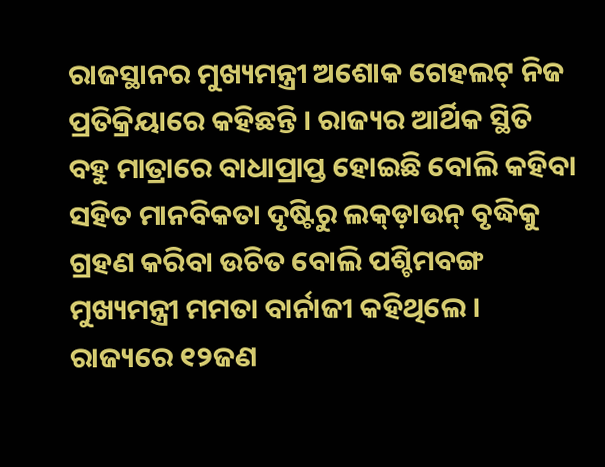ରାଜସ୍ଥାନର ମୁଖ୍ୟମନ୍ତ୍ରୀ ଅଶୋକ ଗେହଲଟ୍ ନିଜ ପ୍ରତିକ୍ରିୟାରେ କହିଛନ୍ତି । ରାଜ୍ୟର ଆର୍ଥିକ ସ୍ଥିତି ବହୁ ମାତ୍ରାରେ ବାଧାପ୍ରାପ୍ତ ହୋଇଛି ବୋଲି କହିବା ସହିତ ମାନବିକତା ଦୃଷ୍ଟିରୁ ଲକ୍ଡ଼ାଉନ୍ ବୃଦ୍ଧିକୁ ଗ୍ରହଣ କରିବା ଉଚିତ ବୋଲି ପଶ୍ଚିମବଙ୍ଗ ମୁଖ୍ୟମନ୍ତ୍ରୀ ମମତା ବାର୍ନାଜୀ କହିଥିଲେ ।
ରାଜ୍ୟରେ ୧୨ଜଣ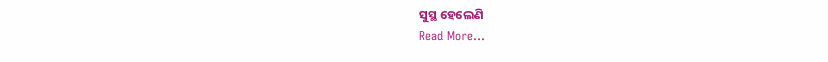ସୁସ୍ଥ ହେଲେଣି
Read More...